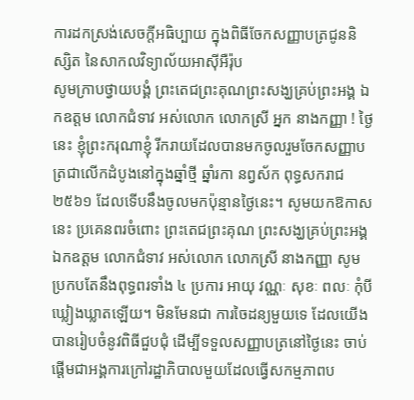ការដកស្រង់សេចក្តីអធិប្បាយ ក្នុងពិធីចែកសញ្ញាបត្រជូននិស្សិត នៃសាកលវិទ្យាល័យអាស៊ីអឺរ៉ុប
សូមក្រាបថ្វាយបង្គំ ព្រះតេជព្រះគុណព្រះសង្ឃគ្រប់ព្រះអង្គ ឯកឧត្តម លោកជំទាវ អស់លោក លោកស្រី អ្នក នាងកញ្ញា ! ថ្ងៃនេះ ខ្ញុំព្រះករុណាខ្ញុំ រីករាយដែលបានមកចូលរួមចែកសញ្ញាបត្រជាលើកដំបូងនៅក្នុងឆ្នាំថ្មី ឆ្នាំរកា នព្វស័ក ពុទ្ធសករាជ ២៥៦១ ដែលទើបនឹងចូលមកប៉ុន្មានថ្ងៃនេះ។ សូមយកឱកាសនេះ ប្រគេនពរចំពោះ ព្រះតេជព្រះគុណ ព្រះសង្ឃគ្រប់ព្រះអង្គ ឯកឧត្តម លោកជំទាវ អស់លោក លោកស្រី នាងកញ្ញា សូមប្រកបតែនឹងពុទ្ធពរទាំង ៤ ប្រការ អាយុ វណ្ណៈ សុខៈ ពលៈ កុំបីឃ្លៀងឃ្លាតឡើយ។ មិនមែនជា ការចៃដន្យមួយទេ ដែលយើងបានរៀបចំនូវពិធីជួបជុំ ដើម្បីទទួលសញ្ញាបត្រនៅថ្ងៃនេះ ចាប់ផ្តើមជាអង្គការក្រៅរដ្ឋាភិបាលមួយដែលធ្វើសកម្មភាពប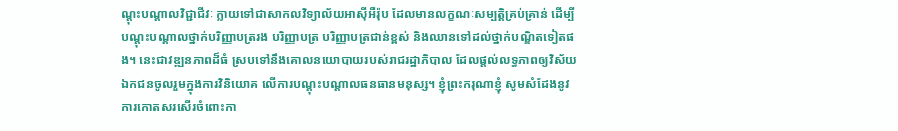ណ្តុះបណ្តាលវិជ្ជាជីវៈ ក្លាយទៅជាសាកលវិទ្យាល័យអាស៊ីអឺរ៉ុប ដែលមានលក្ខណៈសម្បត្តិគ្រប់គ្រាន់ ដើម្បីបណ្តុះបណ្តាលថ្នាក់បរិញ្ញាបត្ររង បរិញ្ញាបត្រ បរិញ្ញាបត្រជាន់ខ្ពស់ និងឈានទៅដល់ថ្នាក់បណ្ឌិតទៀតផង។ នេះជាវឌ្ឍនភាពដ៏ធំ ស្របទៅនឹងគោលនយោបាយរបស់រាជរដ្ឋាភិបាល ដែលផ្តល់លទ្ធភាពឲ្យវិស័យឯកជនចូលរួមក្នុងការវិនិយោគ លើការបណ្តុះបណ្តាលធនធានមនុស្ស។ ខ្ញុំព្រះករុណាខ្ញុំ សូមសំដែងនូវការកោតសរសើរចំពោះកា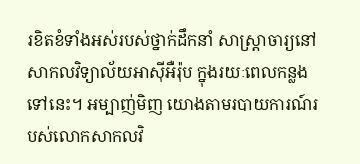រខិតខំទាំងអស់របស់ថ្នាក់ដឹកនាំ សាស្រ្តាចារ្យនៅសាកលវិទ្យាល័យអាស៊ីអឺរ៉ុប ក្នុងរយៈពេលកន្លងទៅនេះ។ អម្បាញ់មិញ យោងតាមរបាយការណ៍របស់លោកសាកលវិ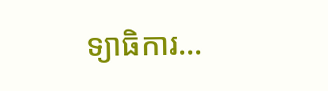ទ្យាធិការ…